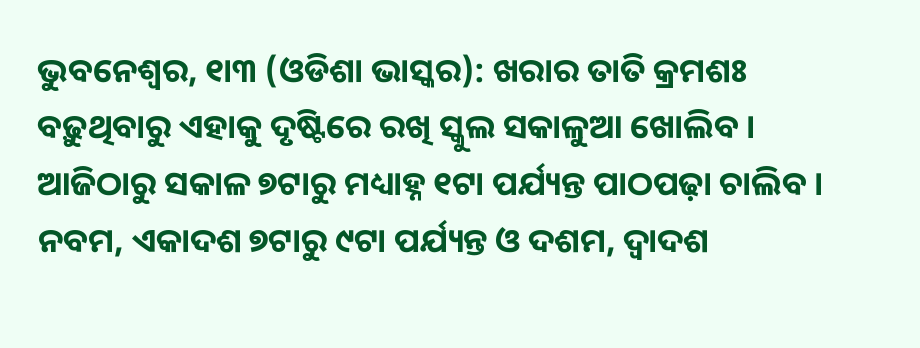ଭୁବନେଶ୍ୱର, ୧ା୩ (ଓଡିଶା ଭାସ୍କର): ଖରାର ତାତି କ୍ରମଶଃ ବଢ଼ୁଥିବାରୁ ଏହାକୁ ଦୃଷ୍ଟିରେ ରଖି ସ୍କୁଲ ସକାଳୁଆ ଖୋଲିବ । ଆଜିଠାରୁ ସକାଳ ୭ଟାରୁ ମଧ୍ୟାହ୍ନ ୧ଟା ପର୍ଯ୍ୟନ୍ତ ପାଠପଢ଼ା ଚାଲିବ । ନବମ, ଏକାଦଶ ୭ଟାରୁ ୯ଟା ପର୍ଯ୍ୟନ୍ତ ଓ ଦଶମ, ଦ୍ୱାଦଶ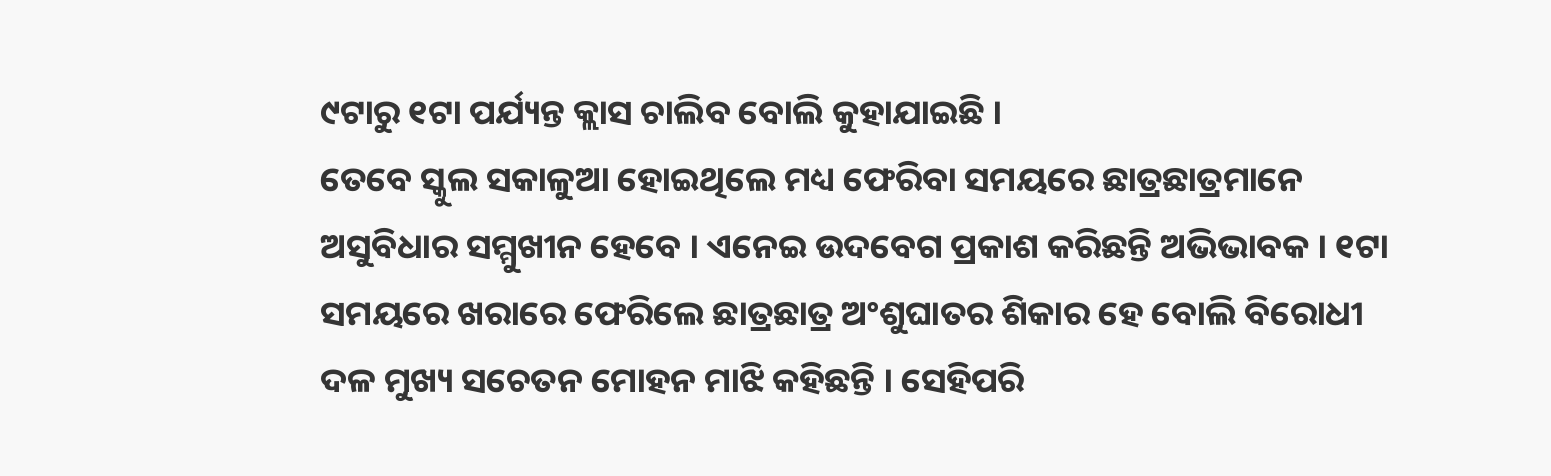୯ଟାରୁ ୧ଟା ପର୍ଯ୍ୟନ୍ତ କ୍ଲାସ ଚାଲିବ ବୋଲି କୁହାଯାଇଛି ।
ତେବେ ସ୍କୁଲ ସକାଳୁଆ ହୋଇଥିଲେ ମଧ୍ୟ ଫେରିବା ସମୟରେ ଛାତ୍ରଛାତ୍ରମାନେ ଅସୁବିଧାର ସମ୍ମୁଖୀନ ହେବେ । ଏନେଇ ଉଦବେଗ ପ୍ରକାଶ କରିଛନ୍ତି ଅଭିଭାବକ । ୧ଟା ସମୟରେ ଖରାରେ ଫେରିଲେ ଛାତ୍ରଛାତ୍ର ଅଂଶୁଘାତର ଶିକାର ହେ ବୋଲି ବିରୋଧୀ ଦଳ ମୁଖ୍ୟ ସଚେତନ ମୋହନ ମାଝି କହିଛନ୍ତି । ସେହିପରି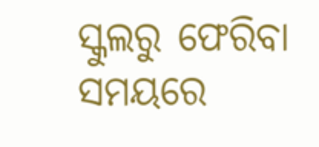ସ୍କୁଲରୁ ଫେରିବା ସମୟରେ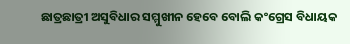ଛାତ୍ରଛାତ୍ରୀ ଅସୁବିଧାର ସମ୍ମୁଖୀନ ହେବେ ବୋଲି କଂଗ୍ରେସ ବିଧାୟକ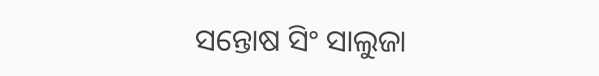ସନ୍ତୋଷ ସିଂ ସାଲୁଜା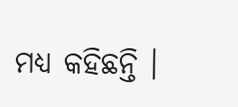ମଧ୍ୟ କହିଛନ୍ତି ।